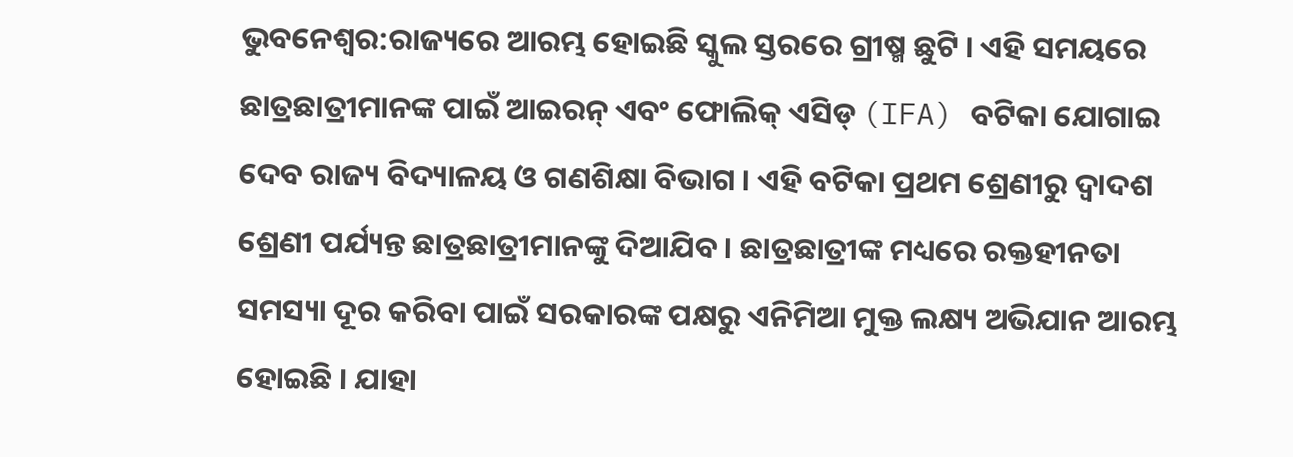ଭୁବନେଶ୍ୱର:ରାଜ୍ୟରେ ଆରମ୍ଭ ହୋଇଛି ସ୍କୁଲ ସ୍ତରରେ ଗ୍ରୀଷ୍ମ ଛୁଟି । ଏହି ସମୟରେ ଛାତ୍ରଛାତ୍ରୀମାନଙ୍କ ପାଇଁ ଆଇରନ୍ ଏବଂ ଫୋଲିକ୍ ଏସିଡ୍ (IFA) ବଟିକା ଯୋଗାଇ ଦେବ ରାଜ୍ୟ ବିଦ୍ୟାଳୟ ଓ ଗଣଶିକ୍ଷା ବିଭାଗ । ଏହି ବଟିକା ପ୍ରଥମ ଶ୍ରେଣୀରୁ ଦ୍ୱାଦଶ ଶ୍ରେଣୀ ପର୍ଯ୍ୟନ୍ତ ଛାତ୍ରଛାତ୍ରୀମାନଙ୍କୁ ଦିଆଯିବ । ଛାତ୍ରଛାତ୍ରୀଙ୍କ ମଧ୍ୟରେ ରକ୍ତହୀନତା ସମସ୍ୟା ଦୂର କରିବା ପାଇଁ ସରକାରଙ୍କ ପକ୍ଷରୁ ଏନିମିଆ ମୁକ୍ତ ଲକ୍ଷ୍ୟ ଅଭିଯାନ ଆରମ୍ଭ ହୋଇଛି । ଯାହା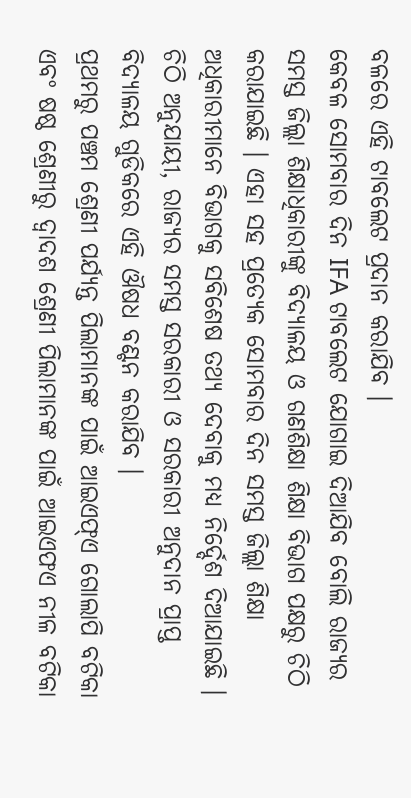ବଳରେ ଏହି ଟାବଲେଟ ପ୍ରଦାନ କରାଯିବ ।
କେବଳ ସୋମବାର ଦିନ IFA ଟାବଲେଟ ଯୋଗାଇ ଦିଆଯିବ ବୋଲି ରାଜ୍ୟର ସମସ୍ତ ଜିଲ୍ଲା ଶିକ୍ଷାଧିକାରୀଙ୍କୁ ବିଦ୍ୟାଳୟ ଓ ଗଣଶିକ୍ଷା ଶିକ୍ଷା ବିଭାଗ ପକ୍ଷରୁ ଚିଠି କରାଯାଇଛି । ଏହା ସହ ପ୍ରତ୍ୟେକ ସୋମବାର ଦିନ ସମସ୍ତ ଜିଲ୍ଲା ଶିକ୍ଷା ଅଧିକାରୀମାନେ ବିଭାଗକୁ ସବିଶେଷ ତଥ୍ୟ ଦେବାକୁ ମଧ୍ୟ ନିର୍ଦ୍ଦେଶ ଦିଆଯାଇଛି । ଚିଠି ଅନୁଯାୟୀ, ରାଜ୍ୟର ସମସ୍ତ ସରକାରୀ ଓ ସରକାରୀ ଅନୁଦାନ ପ୍ରାପ୍ତ ବିଦ୍ୟାଳୟ ଗୁଡିକରେ ଏହି ଔଷଧ ବଣ୍ଟନ କରାଯିବ ।
ପ୍ରଥମରୁ ପଞ୍ଚମ ଶ୍ରେଣୀ ପର୍ଯ୍ୟନ୍ତ ପିଲାମାନଙ୍କ ପାଇଁ ଆଇଏଫ୍ଏ ଗୋଲାପି ବଟିକା ଏବଂ ଷଷ୍ଠ ଶ୍ରେଣୀରୁ ଦ୍ୱାଦଶ ଶ୍ରେଣୀ ପିଲାମାନଙ୍କ ପାଇଁ ଆଇଏଫଏ ନୀଳ ବଟିକା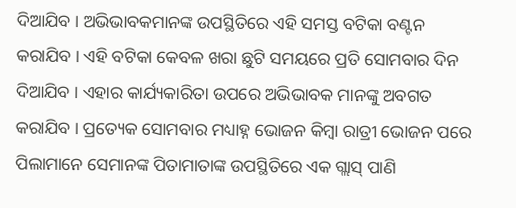ଦିଆଯିବ । ଅଭିଭାବକମାନଙ୍କ ଉପସ୍ଥିତିରେ ଏହି ସମସ୍ତ ବଟିକା ବଣ୍ଟନ କରାଯିବ । ଏହି ବଟିକା କେବଳ ଖରା ଛୁଟି ସମୟରେ ପ୍ରତି ସୋମବାର ଦିନ ଦିଆଯିବ । ଏହାର କାର୍ଯ୍ୟକାରିତା ଉପରେ ଅଭିଭାବକ ମାନଙ୍କୁ ଅବଗତ କରାଯିବ । ପ୍ରତ୍ୟେକ ସୋମବାର ମଧ୍ୟାହ୍ନ ଭୋଜନ କିମ୍ବା ରାତ୍ରୀ ଭୋଜନ ପରେ ପିଲାମାନେ ସେମାନଙ୍କ ପିତାମାତାଙ୍କ ଉପସ୍ଥିତିରେ ଏକ ଗ୍ଲାସ୍ ପାଣି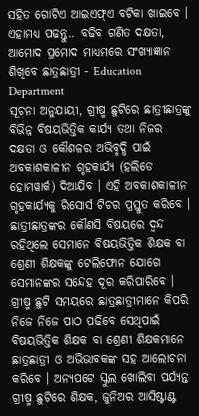ସହିତ ଗୋଟିଏ ଆଇଏଫ୍ଏ ବଟିକା ଖାଇବେ ।
ଏହାମଧ୍ଯ ପଢନ୍ତୁ.. ବଢିବ ଗଣିତ ଦକ୍ଷତା, ଆମୋଦ ପ୍ରମୋଦ ମାଧ୍ୟମରେ ସଂଖ୍ୟାଜ୍ଞାନ ଶିଖିବେ ଛାତ୍ରଛାତ୍ରୀ - Education Department
ସୂଚନା ଅନୁଯାୟୀ, ଗ୍ରୀଷ୍ମ ଛୁଟିରେ ଛାତ୍ରୀଛାତ୍ରଙ୍କୁ ବିଭିନ୍ନ ବିଷୟଭିତ୍ତିକ କାର୍ଯ୍ୟ ତଥା ନିଜର ଦକ୍ଷତା ଓ କୌଶଳର ଅଭିବୃଦ୍ଧି ପାଇଁ ଅବକାଶକାଳୀନ ଗୃହକାର୍ଯ୍ୟ (ହଲିଡେ ହୋମୱାର୍କ) ଦିଆଯିବ । ଏହି ଅବକାଶକାଳୀନ ଗୃହକାର୍ଯ୍ୟକୁ ରିସୋର୍ସ ଟିଚର ପ୍ରସ୍ତୁତ କରିବେ । ଛାତ୍ରୀଛାତ୍ରଙ୍କର କୌଣସି ବିଷୟରେ ଦ୍ୱନ୍ଦ ରହିଥିଲେ ସେମାନେ ବିଷୟଭିତ୍ତିକ ଶିକ୍ଷକ ବା ଶ୍ରେଣୀ ଶିକ୍ଷକଙ୍କୁ ଟେଲିଫୋନ ଯୋଗେ ସେମାନଙ୍କର ସନ୍ଦେହ ଦୂର କରିପାରିବେ । ଗ୍ରୀଷ୍ମ ଛୁଟି ସମୟରେ ଛାତ୍ରଛାତ୍ରୀମାନେ କିପରି ନିଜେ ନିଜେ ପାଠ ପଢିବେ ସେଥିପାଇଁ ବିଷୟଭିତ୍ତିକ ଶିକ୍ଷକ ବା ଶ୍ରେଣୀ ଶିକ୍ଷକମାନେ ଛାତ୍ରଛାତ୍ରୀ ଓ ଅଭିଭାବକଙ୍କ ସହ ଆଲୋଚନା କରିବେ । ଅନ୍ୟପଟେ ସ୍କୁଲ ଖୋଲିବା ପର୍ଯ୍ୟନ୍ତ ଗ୍ରୀଷ୍ମ ଛୁଟିରେ ଶିକ୍ଷକ, ଜୁନିଅର ଆସିଷ୍ଟାଣ୍ଟ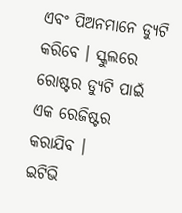ଏବଂ ପିଅନମାନେ ଡ୍ୟୁଟି କରିବେ । ସ୍କୁଲରେ ରୋଷ୍ଟର ଡ୍ୟୁଟି ପାଇଁ ଏକ ରେଜିଷ୍ଟର କରାଯିବ ।
ଇଟିଭି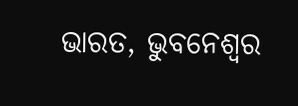ଭାରତ, ଭୁବନେଶ୍ୱର